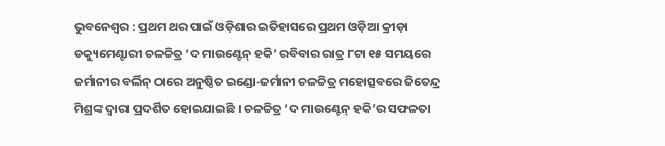ଭୁବନେଶ୍ୱର : ପ୍ରଥମ ଥର ପାଇଁ ଓଡ଼ିଶାର ଇତିହାସରେ ପ୍ରଥମ ଓଡ଼ିଆ କ୍ରୀଡ଼ା ଡକ୍ୟୁମେଣ୍ଟାରୀ ଚଳଚ୍ଚିତ୍ର ‘ଦ ମାଉଣ୍ଟେନ୍ ହକି’ ରବିବାର ରାତ୍ର ୮ଟା ୧୫ ସମୟରେ ଜର୍ମାନୀର ବର୍ଲିନ୍ ଠାରେ ଅନୁଷ୍ଠିତ ଇଣ୍ଡୋ-ଜର୍ମାନୀ ଚଳଚ୍ଚିତ୍ର ମହୋତ୍ସବରେ ଜିତେନ୍ଦ୍ର ମିଶ୍ରଙ୍କ ଦ୍ୱାରା ପ୍ରଦର୍ଶିତ ହୋଇଯାଇଛି । ଚଳଚ୍ଚିତ୍ର ‘ଦ ମାଉଣ୍ଟେନ୍ ହକି’ର ସଫଳତା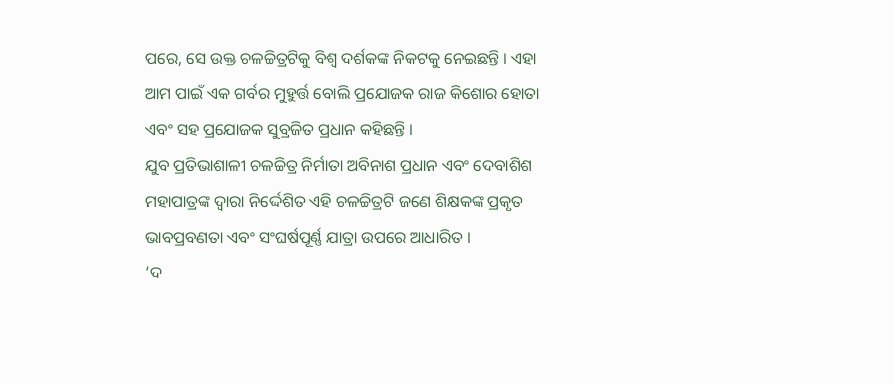ପରେ, ସେ ଉକ୍ତ ଚଳଚ୍ଚିତ୍ରଟିକୁ ବିଶ୍ୱ ଦର୍ଶକଙ୍କ ନିକଟକୁ ନେଇଛନ୍ତି । ଏହା ଆମ ପାଇଁ ଏକ ଗର୍ବର ମୁହୁର୍ତ୍ତ ବୋଲି ପ୍ରଯୋଜକ ରାଜ କିଶୋର ହୋତା ଏବଂ ସହ ପ୍ରଯୋଜକ ସୁବ୍ରଜିତ ପ୍ରଧାନ କହିଛନ୍ତି ।
ଯୁବ ପ୍ରତିଭାଶାଳୀ ଚଳଚ୍ଚିତ୍ର ନିର୍ମାତା ଅବିନାଶ ପ୍ରଧାନ ଏବଂ ଦେବାଶିଶ ମହାପାତ୍ରଙ୍କ ଦ୍ୱାରା ନିର୍ଦ୍ଦେଶିତ ଏହି ଚଳଚ୍ଚିତ୍ରଟି ଜଣେ ଶିକ୍ଷକଙ୍କ ପ୍ରକୃତ ଭାବପ୍ରବଣତା ଏବଂ ସଂଘର୍ଷପୂର୍ଣ୍ଣ ଯାତ୍ରା ଉପରେ ଆଧାରିତ ।
‘ଦ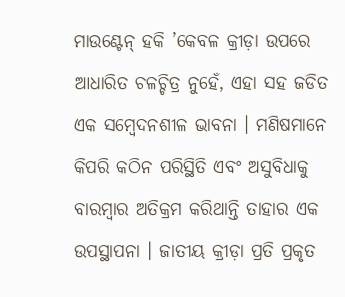ମାଉଣ୍ଟେନ୍ ହକି ’କେବଳ କ୍ରୀଡ଼ା ଉପରେ ଆଧାରିତ ଚଳଚ୍ଚିତ୍ର ନୁହେଁ, ଏହା ସହ ଜଡିତ ଏକ ସମ୍ବେଦନଶୀଳ ଭାବନା । ମଣିଷମାନେ କିପରି କଠିନ ପରିସ୍ଥିତି ଏବଂ ଅସୁବିଧାକୁ ବାରମ୍ବାର ଅତିକ୍ରମ କରିଥାନ୍ତି ତାହାର ଏକ ଉପସ୍ଥାପନା । ଜାତୀୟ କ୍ରୀଡ଼ା ପ୍ରତି ପ୍ରକୃତ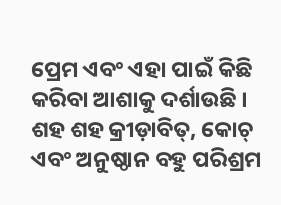ପ୍ରେମ ଏବଂ ଏହା ପାଇଁ କିଛି କରିବା ଆଶାକୁ ଦର୍ଶାଉଛି । ଶହ ଶହ କ୍ରୀଡ଼ାବିତ୍, କୋଚ୍ ଏବଂ ଅନୁଷ୍ଠାନ ବହୁ ପରିଶ୍ରମ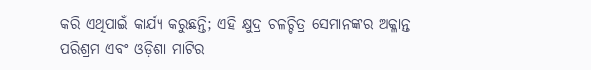କରି ଏଥିପାଇଁ କାର୍ଯ୍ୟ କରୁଛନ୍ତି; ଏହି କ୍ଷୁଦ୍ର ଚଳଚ୍ଚିତ୍ର ସେମାନଙ୍କର ଅକ୍ଳାନ୍ତ ପରିଶ୍ରମ ଏବଂ ଓଡ଼ିଶା ମାଟିର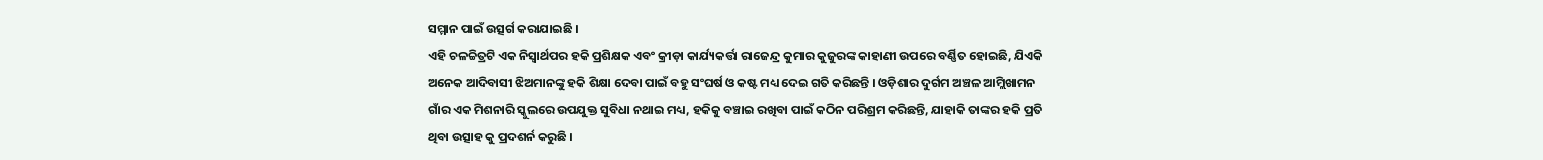ସମ୍ମାନ ପାଇଁ ଉତ୍ସର୍ଗ କରାଯାଇଛି ।
ଏହି ଚଳଚ୍ଚିତ୍ରଟି ଏକ ନିସ୍ୱାର୍ଥପର ହକି ପ୍ରଶିକ୍ଷକ ଏବଂ କ୍ରୀଡ଼ା କାର୍ଯ୍ୟକର୍ତ୍ତା ରାଜେନ୍ଦ୍ର କୁମାର କୁଜୁରଙ୍କ କାହାଣୀ ଉପରେ ବର୍ଣ୍ଣିତ ହୋଇଛି, ଯିଏକି ଅନେକ ଆଦିବାସୀ ଝିଅମାନଙ୍କୁ ହକି ଶିକ୍ଷା ଦେବା ପାଇଁ ବହୁ ସଂଘର୍ଷ ଓ କଷ୍ଟ ମଧ୍ୟ ଦେଇ ଗତି କରିଛନ୍ତି । ଓଡ଼ିଶାର ଦୁର୍ଗମ ଅଞ୍ଚଳ ଆମ୍ଲିଖାମନ ଗାଁର ଏକ ମିଶନାରି ସ୍କୁଲରେ ଉପଯୁକ୍ତ ସୁବିଧା ନଥାଇ ମଧ୍ୟ, ହକିକୁ ବଞ୍ଚାଇ ରଖିବା ପାଇଁ କଠିନ ପରିଶ୍ରମ କରିଛନ୍ତି, ଯାହାକି ତାଙ୍କର ହକି ପ୍ରତି ଥିବା ଉତ୍ସାହ କୁ ପ୍ରଦଶର୍ନ କରୁଛି ।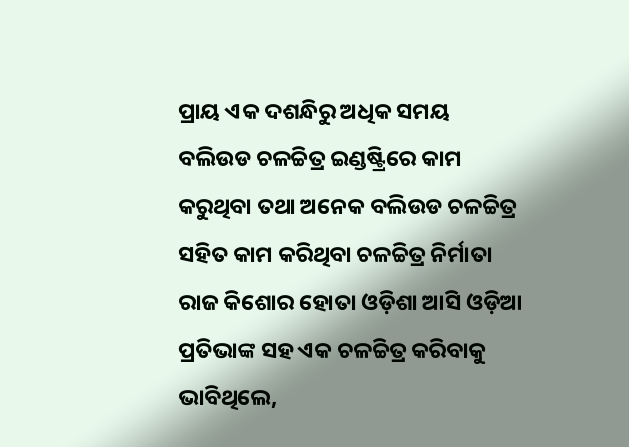ପ୍ରାୟ ଏକ ଦଶନ୍ଧିରୁ ଅଧିକ ସମୟ ବଲିଉଡ ଚଳଚ୍ଚିତ୍ର ଇଣ୍ଡଷ୍ଟ୍ରିରେ କାମ କରୁଥିବା ତଥା ଅନେକ ବଲିଉଡ ଚଳଚ୍ଚିତ୍ର ସହିତ କାମ କରିଥିବା ଚଳଚ୍ଚିତ୍ର ନିର୍ମାତା ରାଜ କିଶୋର ହୋତା ଓଡ଼ିଶା ଆସି ଓଡ଼ିଆ ପ୍ରତିଭାଙ୍କ ସହ ଏକ ଚଳଚ୍ଚିତ୍ର କରିବାକୁ ଭାବିଥିଲେ,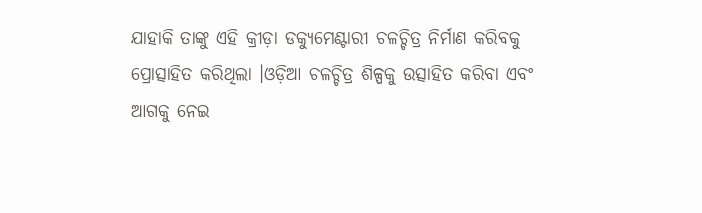ଯାହାକି ତାଙ୍କୁ ଏହି କ୍ରୀଡ଼ା ଡକ୍ୟୁମେଣ୍ଟାରୀ ଚଳଚ୍ଚିତ୍ର ନିର୍ମାଣ କରିବକୁ ପ୍ରୋତ୍ସାହିତ କରିଥିଲା ।ଓଡ଼ିଆ ଚଳଚ୍ଚିତ୍ର ଶିଳ୍ପକୁ ଉତ୍ସାହିତ କରିବା ଏବଂ ଆଗକୁ ନେଇ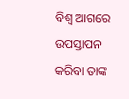ବିଶ୍ୱ ଆଗରେ ଉପସ୍ତାପନ କରିବା ତାଙ୍କ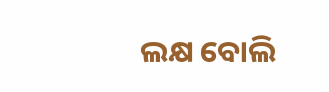ଲକ୍ଷ ବୋଲି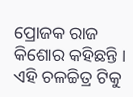ପ୍ରୋଜକ ରାଜ କିଶୋର କହିଛନ୍ତି ।
ଏହି ଚଳଚ୍ଚିତ୍ର ଟିକୁ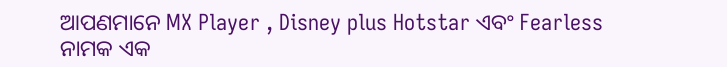ଆପଣମାନେ MX Player , Disney plus Hotstar ଏବଂ Fearless ନାମକ ଏକ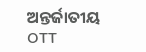ଅନ୍ତର୍ଜାତୀୟ OTT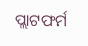ପ୍ଲାଟଫର୍ମ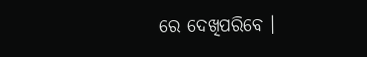ରେ ଦେଖିପରିବେ ।